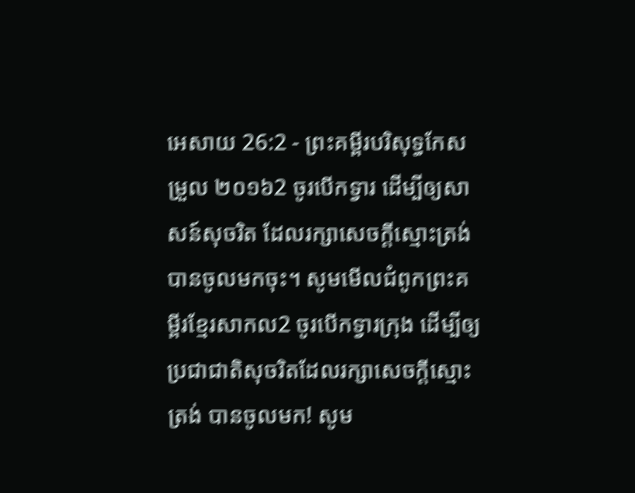អេសាយ 26:2 - ព្រះគម្ពីរបរិសុទ្ធកែសម្រួល ២០១៦2 ចូរបើកទ្វារ ដើម្បីឲ្យសាសន៍សុចរិត ដែលរក្សាសេចក្ដីស្មោះត្រង់បានចូលមកចុះ។ សូមមើលជំពូកព្រះគម្ពីរខ្មែរសាកល2 ចូរបើកទ្វារក្រុង ដើម្បីឲ្យប្រជាជាតិសុចរិតដែលរក្សាសេចក្ដីស្មោះត្រង់ បានចូលមក! សូម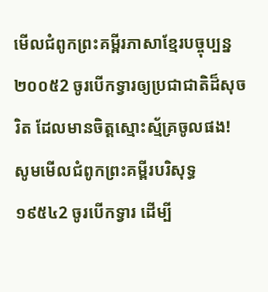មើលជំពូកព្រះគម្ពីរភាសាខ្មែរបច្ចុប្បន្ន ២០០៥2 ចូរបើកទ្វារឲ្យប្រជាជាតិដ៏សុចរិត ដែលមានចិត្តស្មោះស្ម័គ្រចូលផង! សូមមើលជំពូកព្រះគម្ពីរបរិសុទ្ធ ១៩៥៤2 ចូរបើកទ្វារ ដើម្បី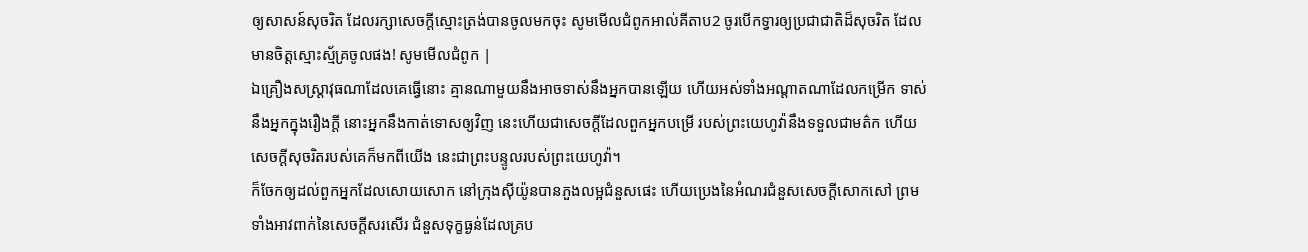ឲ្យសាសន៍សុចរិត ដែលរក្សាសេចក្ដីស្មោះត្រង់បានចូលមកចុះ សូមមើលជំពូកអាល់គីតាប2 ចូរបើកទ្វារឲ្យប្រជាជាតិដ៏សុចរិត ដែលមានចិត្តស្មោះស្ម័គ្រចូលផង! សូមមើលជំពូក |
ឯគ្រឿងសស្ត្រាវុធណាដែលគេធ្វើនោះ គ្មានណាមួយនឹងអាចទាស់នឹងអ្នកបានឡើយ ហើយអស់ទាំងអណ្ដាតណាដែលកម្រើក ទាស់នឹងអ្នកក្នុងរឿងក្តី នោះអ្នកនឹងកាត់ទោសឲ្យវិញ នេះហើយជាសេចក្ដីដែលពួកអ្នកបម្រើ របស់ព្រះយេហូវ៉ានឹងទទួលជាមត៌ក ហើយសេចក្ដីសុចរិតរបស់គេក៏មកពីយើង នេះជាព្រះបន្ទូលរបស់ព្រះយេហូវ៉ា។
ក៏ចែកឲ្យដល់ពួកអ្នកដែលសោយសោក នៅក្រុងស៊ីយ៉ូនបានភួងលម្អជំនួសផេះ ហើយប្រេងនៃអំណរជំនួសសេចក្ដីសោកសៅ ព្រមទាំងអាវពាក់នៃសេចក្ដីសរសើរ ជំនួសទុក្ខធ្ងន់ដែលគ្រប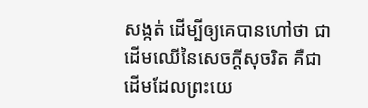សង្កត់ ដើម្បីឲ្យគេបានហៅថា ជាដើមឈើនៃសេចក្ដីសុចរិត គឺជាដើមដែលព្រះយេ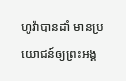ហូវ៉ាបានដាំ មានប្រយោជន៍ឲ្យព្រះអង្គ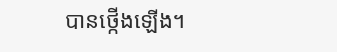បានថ្កើងឡើង។